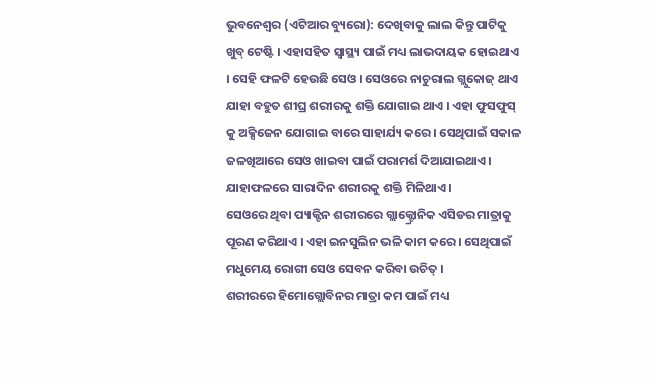ଭୁବନେଶ୍ୱର (ଏଟିଆର ବ୍ୟୁରୋ): ଦେଖିବାକୁ ଲାଲ କିନ୍ତୁ ପାଟିକୁ ଖୁବ୍ ଟେଷ୍ଟି । ଏହାସହିତ ସ୍ୱାସ୍ଥ୍ୟ ପାଇଁ ମଧ୍ୟ ଲାଭଦାୟକ ହୋଇଥାଏ । ସେହି ଫଳଟି ହେଉଛି ସେଓ । ସେଓରେ ନାଚୁରାଲ ଗ୍ଲୁକୋଜ୍ ଥାଏ ଯାହା ବହୁତ ଶୀଘ୍ର ଶରୀରକୁ ଶକ୍ତି ଯୋଗାଇ ଥାଏ । ଏହା ଫୁସଫୁସ୍ କୁ ଅକ୍ସିଜେନ ଯୋଗାଇ ବାରେ ସାହାର୍ଯ୍ୟ କରେ । ସେଥିପାଇଁ ସକାଳ ଜଳଖିଆରେ ସେଓ ଖାଇବା ପାଇଁ ପରାମର୍ଶ ଦିଆଯାଇଥାଏ । ଯାହାଫଳରେ ସାରାଦିନ ଶରୀରକୁ ଶକ୍ତି ମିଳିଥାଏ ।
ସେଓରେ ଥିବା ପ୍ୟାକ୍ଟିନ ଶରୀରରେ ଗ୍ଲାକ୍ଟ୍ରୋନିକ ଏସିଡର ମାତ୍ରାକୁ ପୂରଣ କରିଥାଏ । ଏହା ଇନସୁଲିନ ଭଳି କାମ କରେ । ସେଥିପାଇଁ ମଧୁମେୟ ରୋଗୀ ସେଓ ସେବନ କରିବା ଉଚିତ୍ ।
ଶରୀରରେ ହିମୋଗ୍ଲୋବିନର ମାତ୍ରା କମ ପାଇଁ ମଧ୍ୟ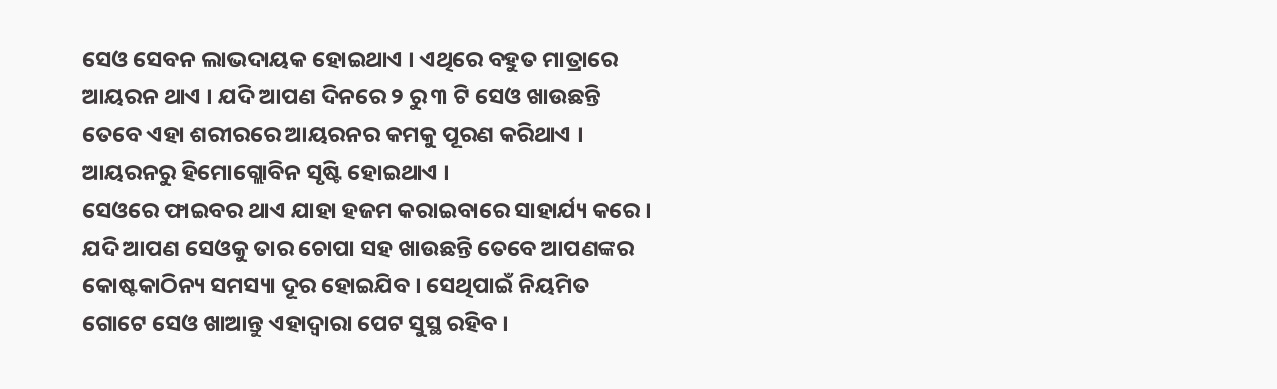ସେଓ ସେବନ ଲାଭଦାୟକ ହୋଇଥାଏ । ଏଥିରେ ବହୁତ ମାତ୍ରାରେ ଆୟରନ ଥାଏ । ଯଦି ଆପଣ ଦିନରେ ୨ ରୁ ୩ ଟି ସେଓ ଖାଉଛନ୍ତି ତେବେ ଏହା ଶରୀରରେ ଆୟରନର କମକୁ ପୂରଣ କରିଥାଏ । ଆୟରନରୁ ହିମୋଗ୍ଲୋବିନ ସୃଷ୍ଟି ହୋଇଥାଏ ।
ସେଓରେ ଫାଇବର ଥାଏ ଯାହା ହଜମ କରାଇବାରେ ସାହାର୍ଯ୍ୟ କରେ । ଯଦି ଆପଣ ସେଓକୁ ତାର ଚୋପା ସହ ଖାଉଛନ୍ତି ତେବେ ଆପଣଙ୍କର କୋଷ୍ଟକାଠିନ୍ୟ ସମସ୍ୟା ଦୂର ହୋଇଯିବ । ସେଥିପାଇଁ ନିୟମିତ ଗୋଟେ ସେଓ ଖାଆନ୍ତୁ ଏହାଦ୍ୱାରା ପେଟ ସୁସ୍ଥ ରହିବ ।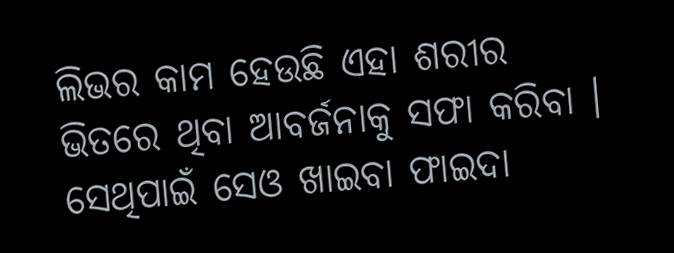ଲିଭର କାମ ହେଉଛି ଏହା ଶରୀର ଭିତରେ ଥିବା ଆବର୍ଜନାକୁ ସଫା କରିବା । ସେଥିପାଇଁ ସେଓ ଖାଇବା ଫାଇଦା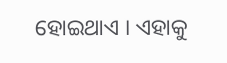ହୋଇଥାଏ । ଏହାକୁ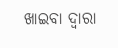ଖାଇବା ଦ୍ୱାରା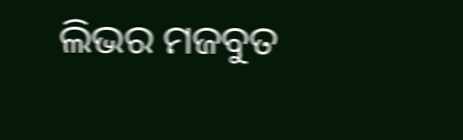ଲିଭର ମଜବୁତ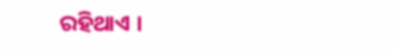ରହିଥାଏ ।